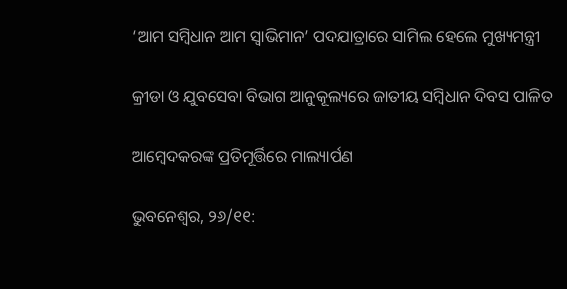‘ଆମ ସମ୍ବିଧାନ ଆମ‌ ସ୍ୱାଭିମାନ’ ପଦଯାତ୍ରାରେ ସାମିଲ‌‌ ହେଲେ ମୁଖ୍ୟମନ୍ତ୍ରୀ

କ୍ରୀଡା ଓ ଯୁବସେବା ବିଭାଗ ଆନୁକୂଲ୍ୟରେ ଜାତୀୟ ସମ୍ବିଧାନ ଦିବସ ପାଳିତ

ଆମ୍ବେଦକରଙ୍କ ପ୍ରତିମୂର୍ତ୍ତିରେ ମାଲ୍ୟାର୍ପଣ

ଭୁବନେଶ୍ୱର, ୨୬/୧୧: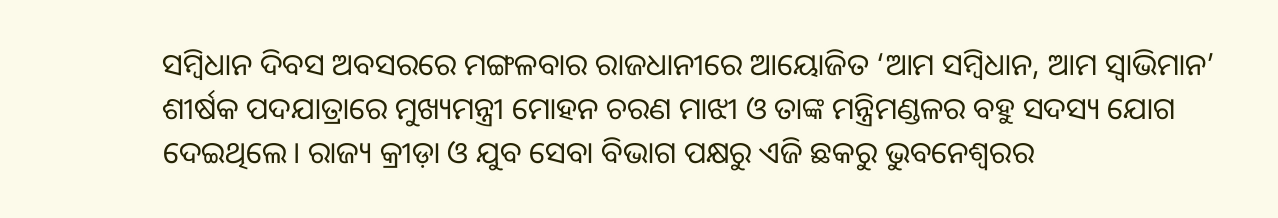ସମ୍ବିଧାନ ଦିବସ ଅବସରରେ ମଙ୍ଗଳବାର ରାଜଧାନୀରେ ଆୟୋଜିତ ‘ଆମ ସମ୍ବିଧାନ, ଆମ ସ୍ୱାଭିମାନ’ ଶୀର୍ଷକ ପଦଯାତ୍ରାରେ ମୁଖ୍ୟମନ୍ତ୍ରୀ ମୋହନ ଚରଣ ମାଝୀ ଓ ତାଙ୍କ ମନ୍ତ୍ରିମଣ୍ଡଳର ବହୁ ସଦସ୍ୟ ଯୋଗ ଦେଇଥିଲେ। ରାଜ୍ୟ କ୍ରୀଡ଼ା ଓ ଯୁବ ସେବା ବିଭାଗ ପକ୍ଷରୁ ଏଜି ଛକରୁ ଭୁବନେଶ୍ୱରର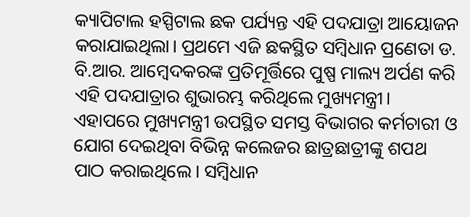କ୍ୟାପିଟାଲ ହସ୍ପିଟାଲ ଛକ ପର୍ଯ୍ୟନ୍ତ ଏହି ପଦଯାତ୍ରା ଆୟୋଜନ କରାଯାଇଥିଲା। ପ୍ରଥମେ ଏଜି ଛକସ୍ଥିତ‌ ସମ୍ବିଧାନ ପ୍ରଣେତା ଡ. ବି.ଆର. ଆମ୍ବେଦକରଙ୍କ ପ୍ରତିମୂର୍ତ୍ତିରେ ପୁଷ୍ପ ମାଲ୍ୟ ଅର୍ପଣ କରି ଏହି ପଦଯାତ୍ରାର ଶୁଭାରମ୍ଭ କରିଥିଲେ ମୁଖ୍ୟମନ୍ତ୍ରୀ। ଏହାପରେ ମୁଖ୍ୟମନ୍ତ୍ରୀ ଉପସ୍ଥିତ ସମସ୍ତ ବିଭାଗର କର୍ମଚାରୀ ଓ ଯୋଗ ଦେଇଥିବା ବିଭିନ୍ନ କଲେଜର ଛାତ୍ରଛାତ୍ରୀଙ୍କୁ ଶପଥ ପାଠ କରାଇଥିଲେ। ସମ୍ବିଧାନ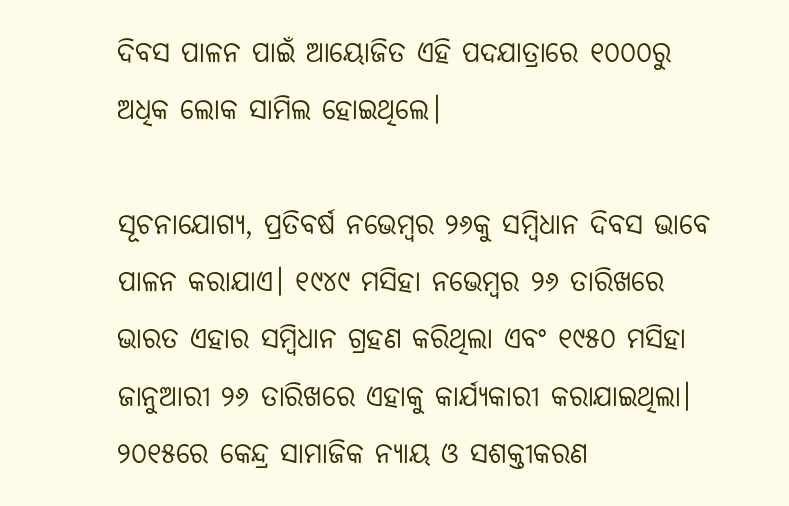ଦିବସ ପାଳନ ପାଇଁ ଆୟୋଜିତ ଏହି ପଦଯାତ୍ରାରେ ୧୦୦୦ରୁ ଅଧିକ ଲୋକ ସାମିଲ ହୋଇଥିଲେ।

ସୂଚନାଯୋଗ୍ୟ, ପ୍ରତିବର୍ଷ ନଭେମ୍ବର ୨୬କୁ ସମ୍ବିଧାନ ଦିବସ ଭାବେ ପାଳନ କରାଯାଏ। ୧୯୪୯ ମସିହା ନଭେମ୍ବର ୨୬ ତାରିଖରେ ଭାରତ ଏହାର ସମ୍ବିଧାନ ଗ୍ରହଣ କରିଥିଲା ଏବଂ ୧୯୫୦ ମସିହା ଜାନୁଆରୀ ୨୬ ତାରିଖରେ ଏହାକୁ କାର୍ଯ୍ୟକାରୀ କରାଯାଇଥିଲା। ୨୦୧୫ରେ କେନ୍ଦ୍ର ସାମାଜିକ ନ୍ୟାୟ ଓ ସଶକ୍ତୀକରଣ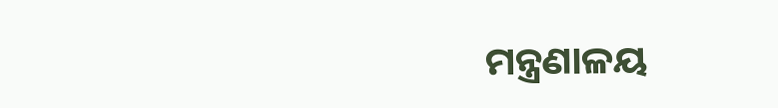ମନ୍ତ୍ରଣାଳୟ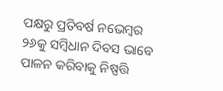ପକ୍ଷରୁ ପ୍ରତିବର୍ଷ ନଭେମ୍ବର ୨୬କୁ ସମ୍ବିଧାନ ଦିବସ ଭାବେ ପାଳନ କରିବାକୁ ନିଷ୍ପତ୍ତି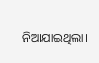ନିଆଯାଇଥିଲା।